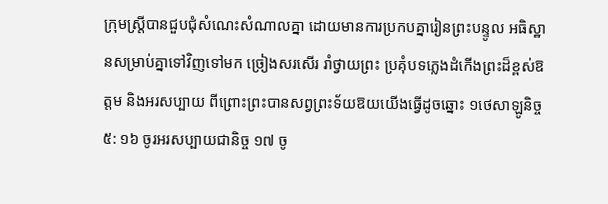ក្រុមស្ត្រីបានជួបជុំសំណេះសំណាលគ្នា ដោយមានការប្រកបគ្នារៀនព្រះបន្ទូល អធិស្ឋានសម្រាប់គ្នាទៅវិញទៅមក ច្រៀងសរសើរ រាំថ្វាយព្រះ ប្រគុំបទភ្លេងដំកើងព្រះដ៏ខ្ពស់ឱត្តម និងអរសប្បាយ ពីព្រោះព្រះបានសព្វព្រះទ័យឱយយើងធ្វើដូចឆ្នោះ ១ថេសាឡូនិច្ច ៥: ១៦ ចូរអរសប្បាយជានិច្ច ១៧ ចូ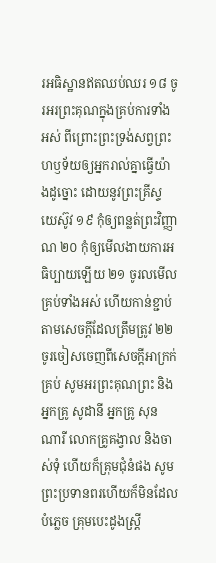រអធិស្ឋានឥតឈប់ឈរ ១៨ ចូរអរព្រះគុណក្នុងគ្រប់ការទាំងអស់ ពីព្រោះព្រះទ្រង់សព្វព្រះហឫទ័យឲ្យអ្នករាល់គ្នាធ្វើយ៉ាងដូច្នោះ ដោយនូវព្រះគ្រីស្ទយេស៊ូវ ១៩ កុំឲ្យពន្លត់ព្រះវិញ្ញាណ ២០ កុំឲ្យមើលងាយការអធិប្បាយឡើយ ២១ ចូរលមើលគ្រប់ទាំងអស់ ហើយកាន់ខ្ជាប់តាមសេចក្តីដែលត្រឹមត្រូវ ២២ ចូរចៀសចេញពីសេចក្តីអាក្រក់គ្រប់ សូមអរព្រះគុណព្រះ និងអ្នកគ្រូ សូដានី អ្នកគ្រូ សុន ណារី លោកគ្រូគង្វាល និងចាស់ទុំ ហើយក៏គ្រុមជំុនំផង សូមព្រះប្រទានពរហើយក៏មិនដែលបំភ្លេច គ្រុមបេះដូងស្រ្តី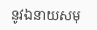នូវឯនាយសមុ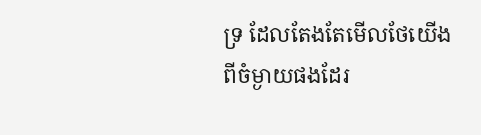ទ្រ ដែលតែងតែមើលថែយើងពីចំម្ងាយផងដែរ